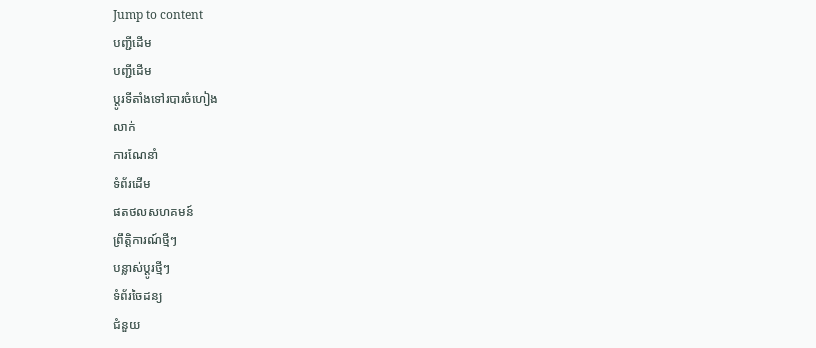Jump to content
បញ្ជីដើម
បញ្ជីដើម
ប្ដូរទីតាំងទៅរបារចំហៀង
លាក់
ការណែនាំ
ទំព័រដើម
ផតថលសហគមន៍
ព្រឹត្តិការណ៍ថ្មីៗ
បន្លាស់ប្ដូរថ្មីៗ
ទំព័រចៃដន្យ
ជំនួយ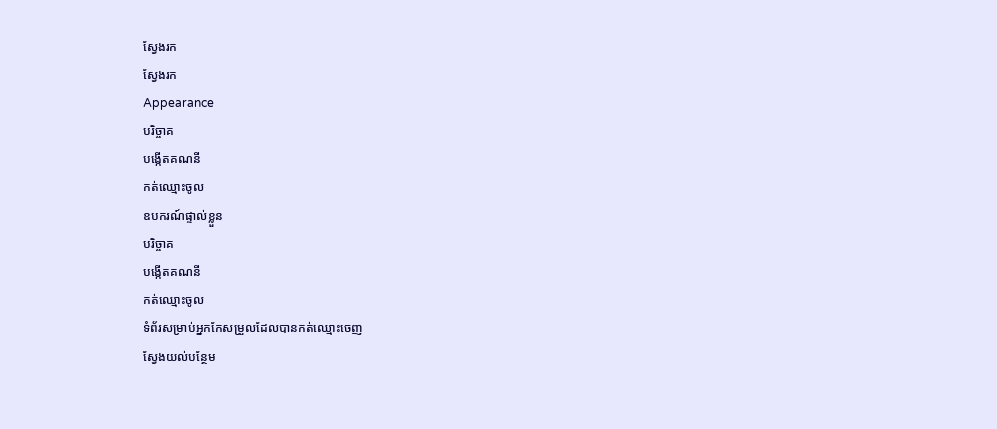ស្វែងរក
ស្វែងរក
Appearance
បរិច្ចាគ
បង្កើតគណនី
កត់ឈ្មោះចូល
ឧបករណ៍ផ្ទាល់ខ្លួន
បរិច្ចាគ
បង្កើតគណនី
កត់ឈ្មោះចូល
ទំព័រសម្រាប់អ្នកកែសម្រួលដែលបានកត់ឈ្មោះចេញ
ស្វែងយល់បន្ថែម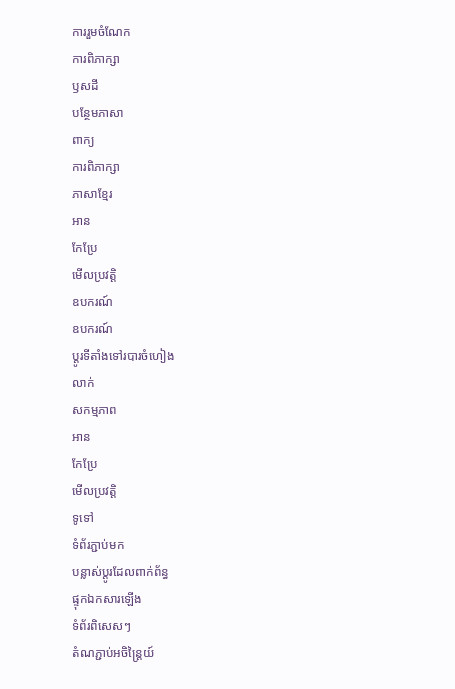ការរួមចំណែក
ការពិភាក្សា
ឫសដី
បន្ថែមភាសា
ពាក្យ
ការពិភាក្សា
ភាសាខ្មែរ
អាន
កែប្រែ
មើលប្រវត្តិ
ឧបករណ៍
ឧបករណ៍
ប្ដូរទីតាំងទៅរបារចំហៀង
លាក់
សកម្មភាព
អាន
កែប្រែ
មើលប្រវត្តិ
ទូទៅ
ទំព័រភ្ជាប់មក
បន្លាស់ប្ដូរដែលពាក់ព័ន្ធ
ផ្ទុកឯកសារឡើង
ទំព័រពិសេសៗ
តំណភ្ជាប់អចិន្ត្រៃយ៍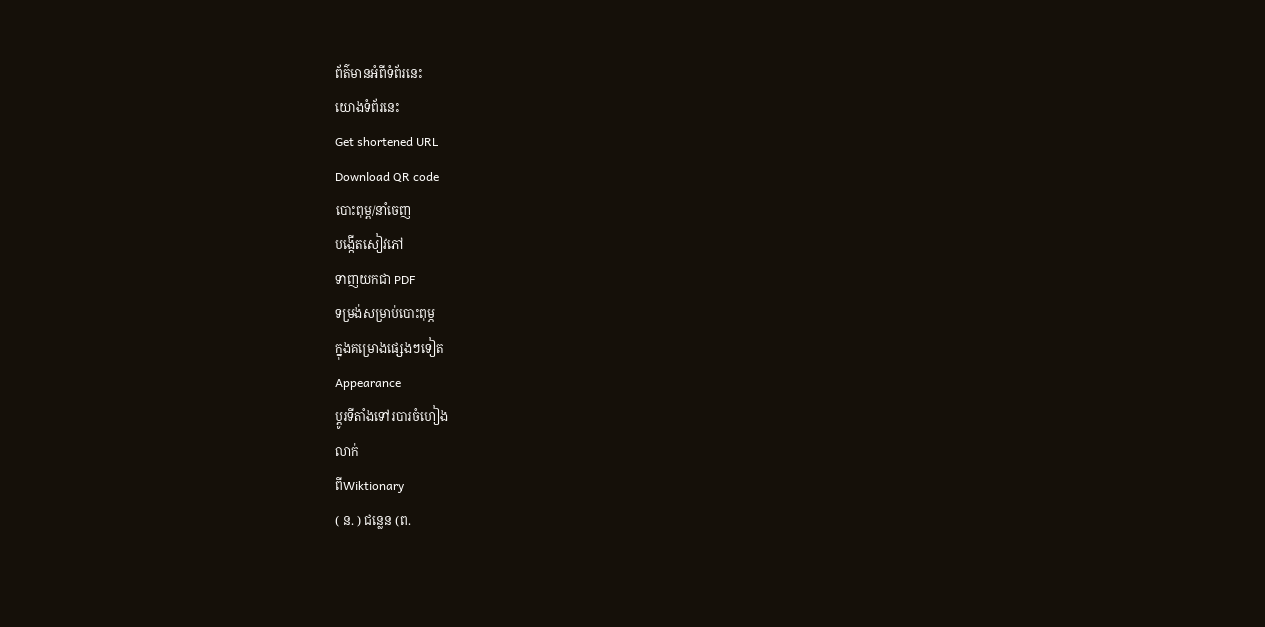ព័ត៌មានអំពីទំព័រនេះ
យោងទំព័រនេះ
Get shortened URL
Download QR code
បោះពុម្ព/នាំចេញ
បង្កើតសៀវភៅ
ទាញយកជា PDF
ទម្រង់សម្រាប់បោះពុម្ភ
ក្នុងគម្រោងផ្សេងៗទៀត
Appearance
ប្ដូរទីតាំងទៅរបារចំហៀង
លាក់
ពីWiktionary
( ន. ) ជន្លេន (ព.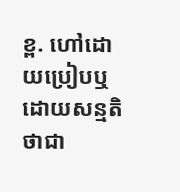ខ្ព. ហៅដោយប្រៀបឬដោយសន្មតិថាជា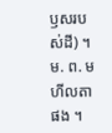ឫសរបស់ដី) ។ ម. ព. មហីលតា ផង ។